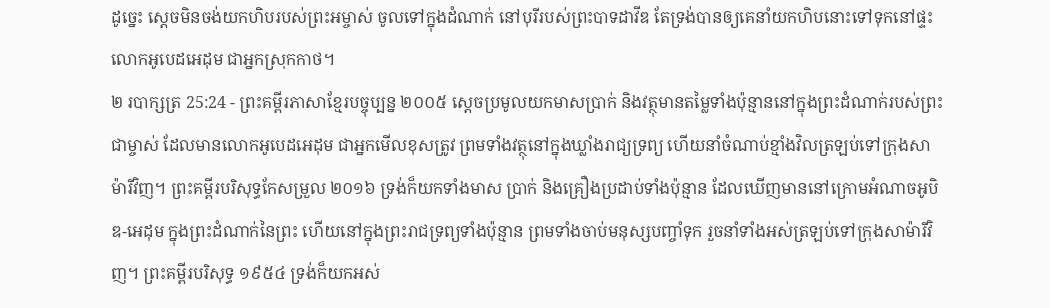ដូច្នេះ ស្ដេចមិនចង់យកហិបរបស់ព្រះអម្ចាស់ ចូលទៅក្នុងដំណាក់ នៅបុរីរបស់ព្រះបាទដាវីឌ តែទ្រង់បានឲ្យគេនាំយកហិបនោះទៅទុកនៅផ្ទះលោកអូបេដអេដុម ជាអ្នកស្រុកកាថ។
២ របាក្សត្រ 25:24 - ព្រះគម្ពីរភាសាខ្មែរបច្ចុប្បន្ន ២០០៥ ស្ដេចប្រមូលយកមាសប្រាក់ និងវត្ថុមានតម្លៃទាំងប៉ុន្មាននៅក្នុងព្រះដំណាក់របស់ព្រះជាម្ចាស់ ដែលមានលោកអូបេដអេដុម ជាអ្នកមើលខុសត្រូវ ព្រមទាំងវត្ថុនៅក្នុងឃ្លាំងរាជ្យទ្រព្យ ហើយនាំចំណាប់ខ្មាំងវិលត្រឡប់ទៅក្រុងសាម៉ារីវិញ។ ព្រះគម្ពីរបរិសុទ្ធកែសម្រួល ២០១៦ ទ្រង់ក៏យកទាំងមាស ប្រាក់ និងគ្រឿងប្រដាប់ទាំងប៉ុន្មាន ដែលឃើញមាននៅក្រោមអំណាចអូបិឌ-អេដុម ក្នុងព្រះដំណាក់នៃព្រះ ហើយនៅក្នុងព្រះរាជទ្រព្យទាំងប៉ុន្មាន ព្រមទាំងចាប់មនុស្សបញ្ចាំទុក រួចនាំទាំងអស់ត្រឡប់ទៅក្រុងសាម៉ារីវិញ។ ព្រះគម្ពីរបរិសុទ្ធ ១៩៥៤ ទ្រង់ក៏យកអស់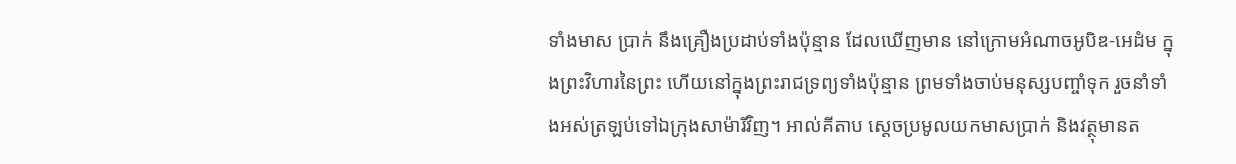ទាំងមាស ប្រាក់ នឹងគ្រឿងប្រដាប់ទាំងប៉ុន្មាន ដែលឃើញមាន នៅក្រោមអំណាចអូបិឌ-អេដំម ក្នុងព្រះវិហារនៃព្រះ ហើយនៅក្នុងព្រះរាជទ្រព្យទាំងប៉ុន្មាន ព្រមទាំងចាប់មនុស្សបញ្ចាំទុក រួចនាំទាំងអស់ត្រឡប់ទៅឯក្រុងសាម៉ារីវិញ។ អាល់គីតាប ស្តេចប្រមូលយកមាសប្រាក់ និងវត្ថុមានត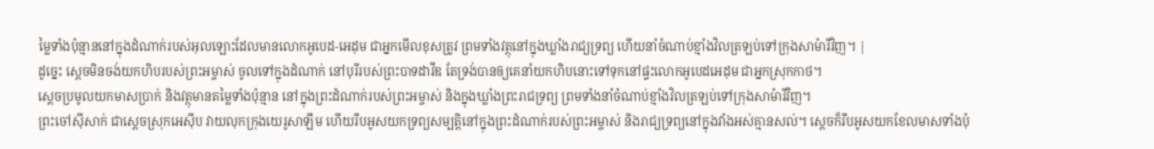ម្លៃទាំងប៉ុន្មាននៅក្នុងដំណាក់របស់អុលឡោះដែលមានលោកអូបេដ-អេដុម ជាអ្នកមើលខុសត្រូវ ព្រមទាំងវត្ថុនៅក្នុងឃ្លាំងរាជ្យទ្រព្យ ហើយនាំចំណាប់ខ្មាំងវិលត្រឡប់ទៅក្រុងសាម៉ារីវិញ។ |
ដូច្នេះ ស្ដេចមិនចង់យកហិបរបស់ព្រះអម្ចាស់ ចូលទៅក្នុងដំណាក់ នៅបុរីរបស់ព្រះបាទដាវីឌ តែទ្រង់បានឲ្យគេនាំយកហិបនោះទៅទុកនៅផ្ទះលោកអូបេដអេដុម ជាអ្នកស្រុកកាថ។
ស្ដេចប្រមូលយកមាសប្រាក់ និងវត្ថុមានតម្លៃទាំងប៉ុន្មាន នៅក្នុងព្រះដំណាក់របស់ព្រះអម្ចាស់ និងក្នុងឃ្លាំងព្រះរាជទ្រព្យ ព្រមទាំងនាំចំណាប់ខ្មាំងវិលត្រឡប់ទៅក្រុងសាម៉ារីវិញ។
ព្រះចៅស៊ីសាក់ ជាស្ដេចស្រុកអេស៊ីប វាយលុកក្រុងយេរូសាឡឹម ហើយរឹបអូសយកទ្រព្យសម្បត្តិនៅក្នុងព្រះដំណាក់របស់ព្រះអម្ចាស់ និងរាជ្យទ្រព្យនៅក្នុងវាំងអស់គ្មានសល់។ ស្ដេចក៏រឹបអូសយកខែលមាសទាំងប៉ុ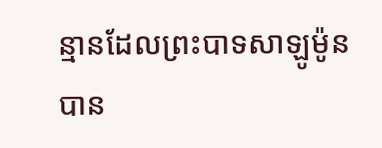ន្មានដែលព្រះបាទសាឡូម៉ូនបាន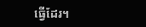ធ្វើដែរ។